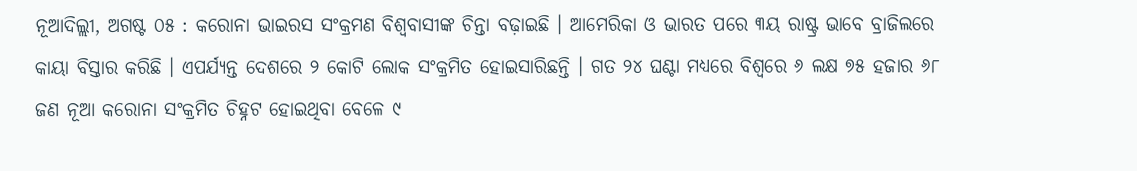ନୂଆଦିଲ୍ଲୀ, ଅଗଷ୍ଟ ୦୫ : କରୋନା ଭାଇରସ ସଂକ୍ରମଣ ବିଶ୍ୱବାସୀଙ୍କ ଚିନ୍ତା ବଢ଼ାଇଛି । ଆମେରିକା ଓ ଭାରତ ପରେ ୩ୟ ରାଷ୍ଟ୍ର ଭାବେ ବ୍ରାଜିଲରେ କାୟା ବିସ୍ତାର କରିଛି । ଏପର୍ଯ୍ୟନ୍ତ ଦେଶରେ ୨ କୋଟି ଲୋକ ସଂକ୍ରମିତ ହୋଇସାରିଛନ୍ତି । ଗତ ୨୪ ଘଣ୍ଟା ମଧ୍ୟରେ ବିଶ୍ୱରେ ୬ ଲକ୍ଷ ୭୫ ହଜାର ୬୮ ଜଣ ନୂଆ କରୋନା ସଂକ୍ରମିତ ଚିହ୍ନଟ ହୋଇଥିବା ବେଳେ ୯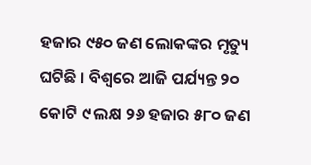ହଜାର ୯୫୦ ଜଣ ଲୋକଙ୍କର ମୃତ୍ୟୁ ଘଟିଛି । ବିଶ୍ୱରେ ଆଜି ପର୍ଯ୍ୟନ୍ତ ୨୦ କୋଟି ୯ ଲକ୍ଷ ୨୬ ହଜାର ୫୮୦ ଜଣ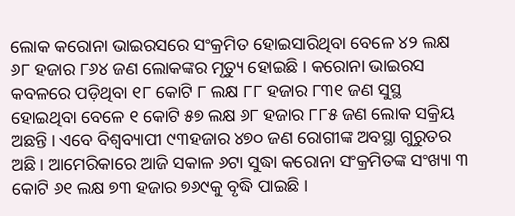ଲୋକ କରୋନା ଭାଇରସରେ ସଂକ୍ରମିତ ହୋଇସାରିଥିବା ବେଳେ ୪୨ ଲକ୍ଷ ୬୮ ହଜାର ୮୬୪ ଜଣ ଲୋକଙ୍କର ମୃତ୍ୟୁ ହୋଇଛି । କରୋନା ଭାଇରସ କବଳରେ ପଡ଼ିଥିବା ୧୮ କୋଟି ୮ ଲକ୍ଷ ୮୮ ହଜାର ୮୩୧ ଜଣ ସୁସ୍ଥ ହୋଇଥିବା ବେଳେ ୧ କୋଟି ୫୭ ଲକ୍ଷ ୬୮ ହଜାର ୮୮୫ ଜଣ ଲୋକ ସକ୍ରିୟ ଅଛନ୍ତି । ଏବେ ବିଶ୍ୱବ୍ୟାପୀ ୯୩ହଜାର ୪୭୦ ଜଣ ରୋଗୀଙ୍କ ଅବସ୍ଥା ଗୁରୁତର ଅଛି । ଆମେରିକାରେ ଆଜି ସକାଳ ୬ଟା ସୁଦ୍ଧା କରୋନା ସଂକ୍ରମିତଙ୍କ ସଂଖ୍ୟା ୩ କୋଟି ୬୧ ଲକ୍ଷ ୭୩ ହଜାର ୭୬୯କୁ ବୃଦ୍ଧି ପାଇଛି ।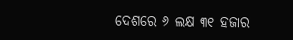ଦେଶରେ ୬ ଲକ୍ଷ ୩୧ ହଜାର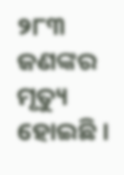୨୮୩ ଜଣଙ୍କର ମୃତ୍ୟୁ ହୋଇଛି ।